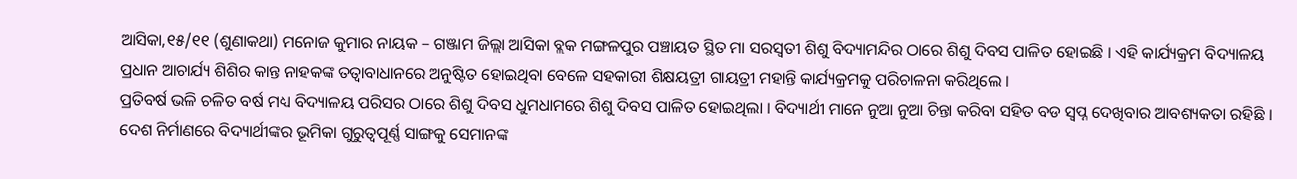ଆସିକା,୧୫/୧୧ (ଶୁଣାକଥା) ମନୋଜ କୁମାର ନାୟକ – ଗଞ୍ଜାମ ଜିଲ୍ଲା ଆସିକା ବ୍ଲକ ମଙ୍ଗଳପୁର ପଞ୍ଚାୟତ ସ୍ଥିତ ମା ସରସ୍ୱତୀ ଶିଶୁ ବିଦ୍ୟାମନ୍ଦିର ଠାରେ ଶିଶୁ ଦିବସ ପାଳିତ ହୋଇଛି । ଏହି କାର୍ଯ୍ୟକ୍ରମ ବିଦ୍ୟାଳୟ ପ୍ରଧାନ ଆଚାର୍ଯ୍ୟ ଶିଶିର କାନ୍ତ ନାହକଙ୍କ ତତ୍ୱାବାଧାନରେ ଅନୁଷ୍ଟିତ ହୋଇଥିବା ବେଳେ ସହକାରୀ ଶିକ୍ଷୟତ୍ରୀ ଗାୟତ୍ରୀ ମହାନ୍ତି କାର୍ଯ୍ୟକ୍ରମକୁ ପରିଚାଳନା କରିଥିଲେ ।
ପ୍ରତିବର୍ଷ ଭଳି ଚଳିତ ବର୍ଷ ମଧ୍ୟ ବିଦ୍ୟାଳୟ ପରିସର ଠାରେ ଶିଶୁ ଦିବସ ଧୁମଧାମରେ ଶିଶୁ ଦିବସ ପାଳିତ ହୋଇଥିଲା । ବିଦ୍ୟାର୍ଥୀ ମାନେ ନୁଆ ନୁଆ ଚିନ୍ତା କରିବା ସହିତ ବଡ ସ୍ୱପ୍ନ ଦେଖିବାର ଆବଶ୍ୟକତା ରହିଛି । ଦେଶ ନିର୍ମାଣରେ ବିଦ୍ୟାର୍ଥୀଙ୍କର ଭୂମିକା ଗୁରୁତ୍ୱପୂର୍ଣ୍ଣ ସାଙ୍ଗକୁ ସେମାନଙ୍କ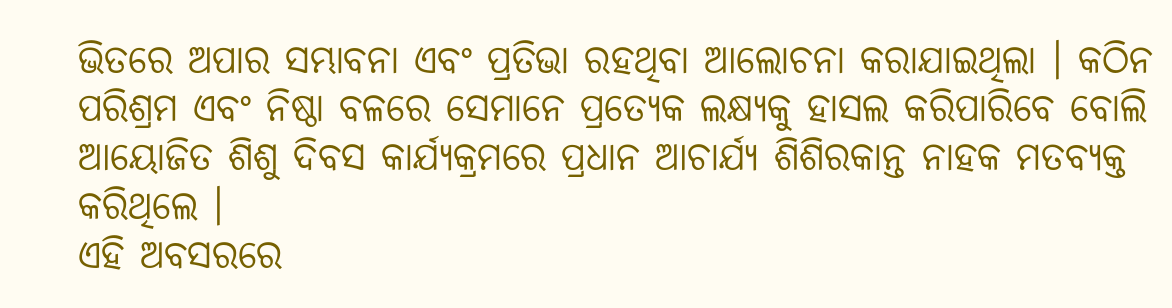ଭିତରେ ଅପାର ସମ୍ଭାବନା ଏବଂ ପ୍ରତିଭା ରହଥିବା ଆଲୋଚନା କରାଯାଇଥିଲା । କଠିନ ପରିଶ୍ରମ ଏବଂ ନିଷ୍ଠା ବଳରେ ସେମାନେ ପ୍ରତ୍ୟେକ ଲକ୍ଷ୍ୟକୁ ହାସଲ କରିପାରିବେ ବୋଲି ଆୟୋଜିତ ଶିଶୁ ଦିବସ କାର୍ଯ୍ୟକ୍ରମରେ ପ୍ରଧାନ ଆଚାର୍ଯ୍ୟ ଶିଶିରକାନ୍ତ ନାହକ ମତବ୍ୟକ୍ତ କରିଥିଲେ ।
ଏହି ଅବସରରେ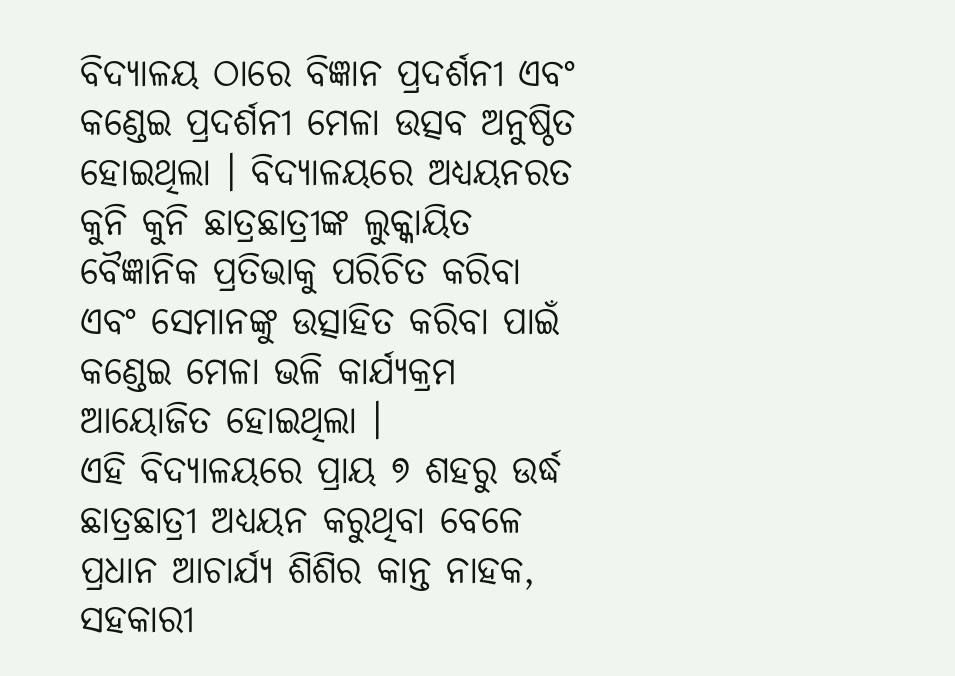ବିଦ୍ୟାଳୟ ଠାରେ ବିଜ୍ଞାନ ପ୍ରଦର୍ଶନୀ ଏବଂ କଣ୍ଡେଇ ପ୍ରଦର୍ଶନୀ ମେଳା ଉତ୍ସବ ଅନୁଷ୍ଠିତ ହୋଇଥିଲା । ବିଦ୍ୟାଳୟରେ ଅଧ୍ୟୟନରତ କୁନି କୁନି ଛାତ୍ରଛାତ୍ରୀଙ୍କ ଲୁକ୍କାୟିତ ବୈଜ୍ଞାନିକ ପ୍ରତିଭାକୁ ପରିଚିତ କରିବା ଏବଂ ସେମାନଙ୍କୁ ଉତ୍ସାହିତ କରିବା ପାଇଁ କଣ୍ଡେଇ ମେଳା ଭଳି କାର୍ଯ୍ୟକ୍ରମ ଆୟୋଜିତ ହୋଇଥିଲା ।
ଏହି ବିଦ୍ୟାଳୟରେ ପ୍ରାୟ ୭ ଶହରୁ ଉର୍ଦ୍ଧ ଛାତ୍ରଛାତ୍ରୀ ଅଧ୍ୟୟନ କରୁଥିବା ବେଳେ ପ୍ରଧାନ ଆଚାର୍ଯ୍ୟ ଶିଶିର କାନ୍ତ ନାହକ, ସହକାରୀ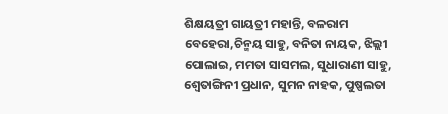ଶିକ୍ଷୟତ୍ରୀ ଗାୟତ୍ରୀ ମହାନ୍ତି, ବଳରାମ ବେହେରା,ଚିନ୍ମୟ ସାହୁ, ବନିତା ନାୟକ, ଝିଲ୍ଲୀ ପୋଲାଇ, ମମତା ସାସମଲ, ସୁଧାରାଣୀ ସାହୁ, ଶ୍ୱେତାଙ୍ଗିନୀ ପ୍ରଧାନ, ସୁମନ ନାହକ, ପୁଷ୍ପଲତା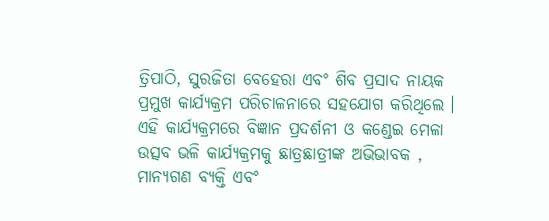ତ୍ରିପାଠି, ସୁରଜିତା ବେହେରା ଏବଂ ଶିବ ପ୍ରସାଦ ନାୟକ ପ୍ରମୁଖ କାର୍ଯ୍ୟକ୍ରମ ପରିଚାଳନାରେ ସହଯୋଗ କରିଥିଲେ ।
ଏହି କାର୍ଯ୍ୟକ୍ରମରେ ବିଜ୍ଞାନ ପ୍ରଦର୍ଶନୀ ଓ କଣ୍ଡେଇ ମେଳା ଉତ୍ସବ ଭଳି କାର୍ଯ୍ୟକ୍ରମକୁ ଛାତ୍ରଛାତ୍ରୀଙ୍କ ଅଭିଭାବକ , ମାନ୍ୟଗଣ ବ୍ୟକ୍ତି ଏବଂ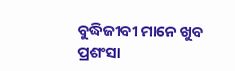ବୁଦ୍ଧିଜୀବୀ ମାନେ ଖୁବ ପ୍ରଶଂସା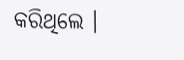କରିଥିଲେ ।